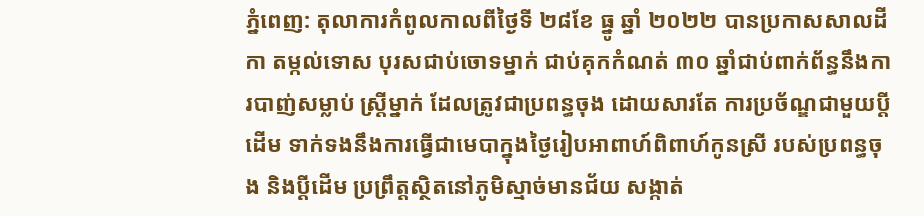ភ្នំពេញ: តុលាការកំពូលកាលពីថ្ងៃទី ២៨ខែ ធ្នូ ឆ្នាំ ២០២២ បានប្រកាសសាលដីកា តម្កល់ទោស បុរសជាប់ចោទម្នាក់ ជាប់គុកកំណត់ ៣០ ឆ្នាំជាប់ពាក់ព័ន្ធនឹងការបាញ់សម្លាប់ ស្ត្រីម្នាក់ ដែលត្រូវជាប្រពន្ធចុង ដោយសារតែ ការប្រច័ណ្ឌជាមួយប្តីដើម ទាក់ទងនឹងការធ្វើជាមេបាក្នុងថ្ងៃរៀបអាពាហ៍ពិពាហ៍កូនស្រី របស់ប្រពន្ធចុង និងប្តីដើម ប្រព្រឹត្តស្ថិតនៅភូមិស្មាច់មានជ័យ សង្កាត់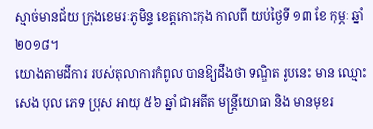ស្មាច់មានជ័យ ក្រុងខេមរៈភូមិន្ទ ខេត្តកោះកុង កាលពី យប់ថ្ងៃទី ១៣ ខែ កុម្ភៈ ឆ្នាំ ២០១៨។
យោងតាមដីការ របស់តុលាការកំពូល បានឱ្យដឹងថា ទណ្ឌិត រូបនេះ មាន ឈ្មោះ សេង បុល ភេទ ប្រុស អាយុ ៥៦ ឆ្នាំ ជាអតីត មន្ត្រីយោធា និង មានមុខរ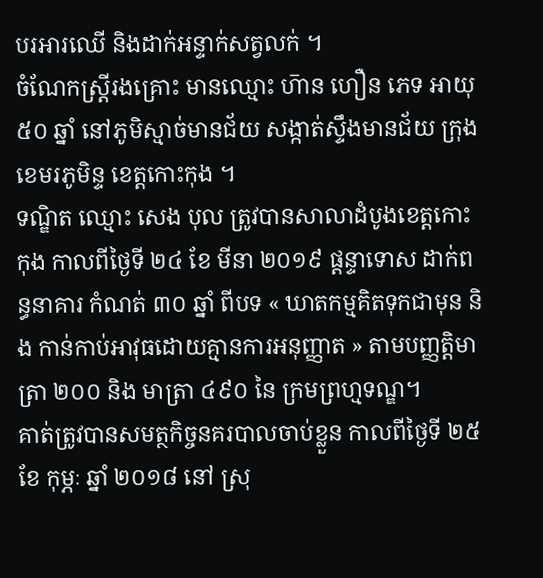បរអារឈើ និងដាក់អន្ទាក់សត្វលក់ ។
ចំណែកស្រ្តីរងគ្រោះ មានឈ្មោះ ហ៑ាន ហឿន ភេទ អាយុ ៥០ ឆ្នាំ នៅភូមិស្មាច់មានជ័យ សង្កាត់ស្ទឹងមានជ័យ ក្រុងខេមរភូមិន្ទ ខេត្តកោះកុង ។
ទណ្ឌិត ឈ្មោះ សេង បុល ត្រូវបានសាលាដំបូងខេត្តកោះកុង កាលពីថ្ងៃទី ២៤ ខែ មីនា ២០១៩ ផ្តន្ទាទោស ដាក់ពន្ធនាគារ កំណត់ ៣០ ឆ្នាំ ពីបទ « ឃាតកម្មគិតទុកជាមុន និង កាន់កាប់អាវុធដោយគ្មានការអនុញ្ញាត » តាមបញ្ញត្តិមាត្រា ២០០ និង មាត្រា ៤៩០ នៃ ក្រមព្រហ្មទណ្ឌ។
គាត់ត្រូវបានសមត្ថកិច្ចនគរបាលចាប់ខ្លួន កាលពីថ្ងៃទី ២៥ ខែ កុម្ភៈ ឆ្នាំ ២០១៨ នៅ ស្រុ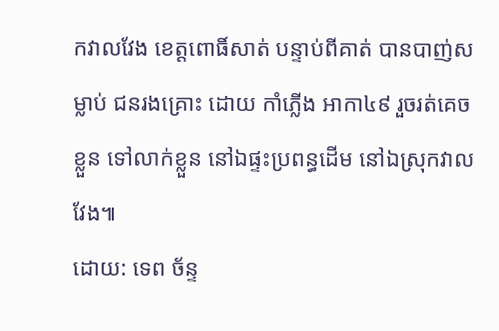កវាលវែង ខេត្តពោធិ៍សាត់ បន្ទាប់ពីគាត់ បានបាញ់សម្លាប់ ជនរងគ្រោះ ដោយ កាំភ្លើង អាកា៤៩ រួចរត់គេចខ្លួន ទៅលាក់ខ្លួន នៅឯផ្ទះប្រពន្ធដើម នៅឯស្រុកវាលវែង៕
ដោយ: ទេព ច័ន្ទ